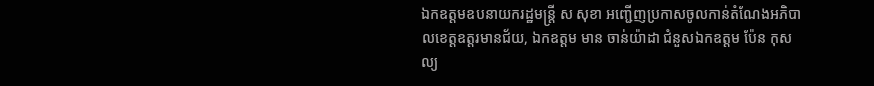ឯកឧត្តមឧបនាយករដ្ឋមន្ដ្រី ស សុខា អញ្ជើញប្រកាសចូលកាន់តំណែងអភិបាលខេត្តឧត្តរមានជ័យ, ឯកឧត្តម មាន ចាន់យ៉ាដា ជំនួសឯកឧត្តម ប៉ែន កុសល្យ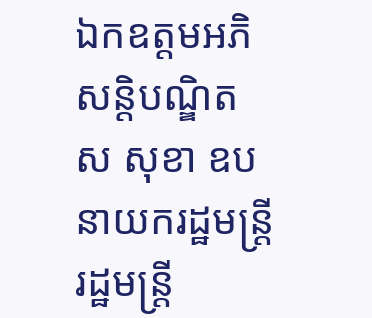ឯកឧត្តមអភិសន្ដិបណ្ឌិត ស សុខា ឧបនាយករដ្ឋមន្ដ្រី រដ្ឋមន្ដ្រី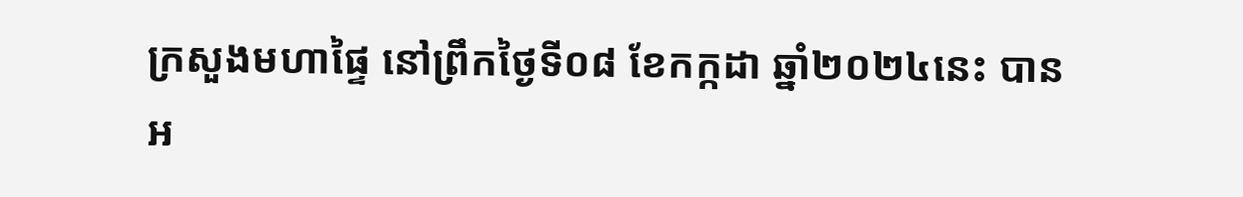ក្រសួងមហាផ្ទៃ នៅព្រឹកថ្ងៃទី០៨ ខែកក្កដា ឆ្នាំ២០២៤នេះ បានអ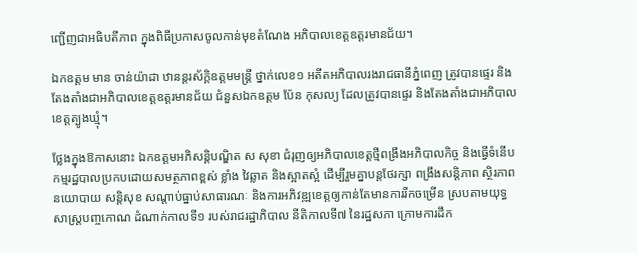ញ្ជើញជាអធិបតីភាព ក្នុងពិធីប្រកាសចូលកាន់មុខតំណែង អភិបាលខេត្តឧត្តរមានជ័យ។

ឯកឧត្តម មាន ចាន់យ៉ាដា ឋានន្តរស័ក្តិឧត្តមមន្ត្រី ថ្នាក់លេខ១ អតីតអភិបាលរងរាជធានីភ្នំពេញ ត្រូវបានផ្ទេរ និងតែងតាំងជាអភិបាលខេត្តឧត្តរមានជ័យ ជំនួសឯកឧត្តម ប៉ែន កុសល្យ ដែលត្រូវបានផ្ទេរ និងតែងតាំងជាអភិបាលខេត្តត្បូងឃ្មុំ។

ថ្លែងក្នុងឱកាសនោះ ឯកឧត្តមអភិសន្ដិបណ្ឌិត ស សុខា ជំរុញឲ្យអភិបាលខេត្តថ្មីពង្រឹងអភិបាលកិច្ច និងធ្វើទំនើបកម្មរដ្ឋបាលប្រកបដោយសមត្ថភាពខ្ពស់ ខ្លាំង វៃឆ្លាត និងស្អាតស្អំ ដើម្បីរួមគ្នាបន្តថែរក្សា ពង្រឹងសន្តិភាព ស្ថិរភាពនយោបាយ សន្តិសុខ សណ្តាប់ធ្នាប់សាធារណៈ និងការអភិវឌ្ឍខេត្តឲ្យកាន់តែមានការរីកចម្រើន ស្របតាមយុទ្ធសាស្ត្របញ្ចកោណ ដំណាក់កាលទី១ របស់រាជរដ្ឋាភិបាល នីតិកាលទី៧ នៃរដ្ឋសភា ក្រោមការដឹក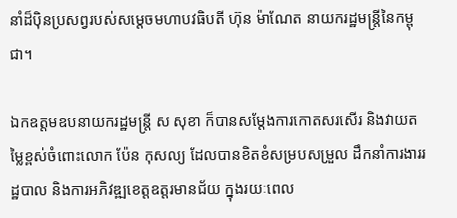នាំដ៏ប៉ិនប្រសព្វរបស់សម្តេចមហាបវធិបតី ហ៊ុន ម៉ាណែត នាយករដ្ឋមន្រ្តីនៃកម្ពុជា។

ឯកឧត្តមឧបនាយករដ្ឋមន្ដ្រី ស សុខា ក៏បានសម្តែងការកោតសរសើរ និងវាយតម្លៃខ្ពស់ចំពោះលោក ប៉ែន កុសល្យ ដែលបានខិតខំសម្របសម្រួល ដឹកនាំការងាររដ្ឋបាល និងការអភិវឌ្ឍខេត្តឧត្តរមានជ័យ ក្នុងរយៈពេល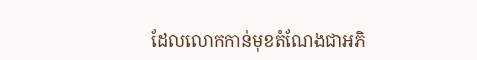ដែលលោកកាន់មុខតំណែងជាអភិ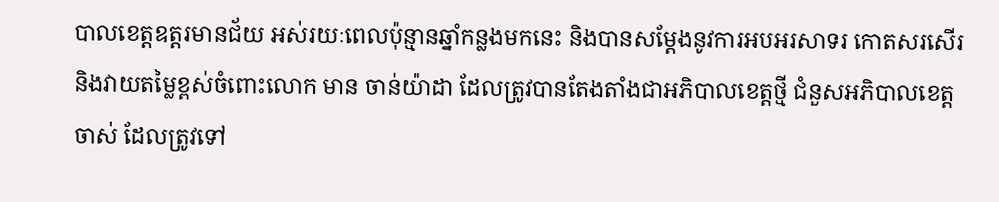បាលខេត្តឧត្តរមានជ័យ អស់រយៈពេលប៉ុន្មានឆ្នាំកន្លងមកនេះ និងបានសម្តែងនូវការអបអរសាទរ កោតសរសើរ និងវាយតម្លៃខ្ពស់ចំពោះលោក មាន ចាន់យ៉ាដា ដែលត្រូវបានតែងតាំងជាអភិបាលខេត្តថ្មី ជំនួសអភិបាលខេត្តចាស់ ដែលត្រូវទៅ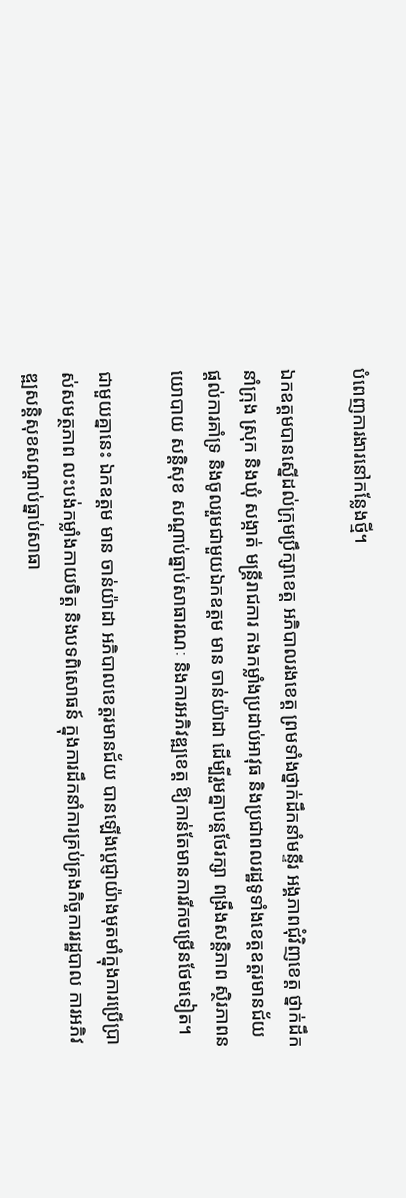បំពេញការងារនៅកន្លែងថ្មី។

ឯកឧត្តមបានស្នើដល់ក្រុមប្រឹក្សាខេត្ត អភិបាលរងខេត្ត ព្រមទាំងថ្នាក់ដឹកនាំមន្ទីរ អង្គភាពជុំវិញខេត្ត ថ្នាក់ដឹកនាំក្រុង ស្រុក និងឃុំ សង្កាត់ មន្រ្តីរាជការ កងកម្លាំងប្រដាប់អាវុធ និងប្រជាពលរដ្ឋទូទាំងខេត្តឧត្តរមានជ័យ ផ្តល់ការគាំទ្រ និងចូលរួមជាមួយឯកឧត្តម មាន ចាន់យ៉ាដា ដើម្បីរួមគ្នាបន្តថែរក្សា ពង្រឹងសន្តិភាព ស្ថិរភាពនយោបាយ សន្តិសុខ សណ្តាប់ធ្នាប់សាធារណៈ និងការអភិវឌ្ឍខេត្ត ឱ្យកាន់តែមានការរីកចម្រើនថែមទៀត។

ជាមួយគ្នានេះ ឯកឧត្តម មាន ចាន់យ៉ាដា អភិបាលខេត្តរមានជ័យ បានឡើងប្តេជ្ញាយ៉ាងមុតមាំក្នុងការប្រើប្រាស់សមត្ថភាព លះបង់កម្លាំងកាយចិត្ត និងបទពិសោធន៍ ក្នុងការដឹកនាំការគ្រប់គ្រងកិច្ចការរដ្ឋបាល ការអភិវឌ្ឍសន្តិសុខសណ្តាប់ធ្នាប់សាធា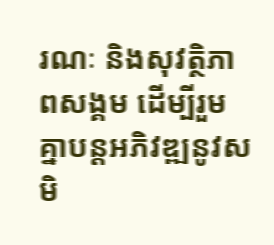រណៈ និងសុវត្ថិភាពសង្គម ដើម្បីរួមគ្នាបន្តអភិវឌ្ឍនូវសមិ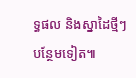ទ្ធផល និងស្នាដៃថ្មីៗបន្ថែមទៀត៕